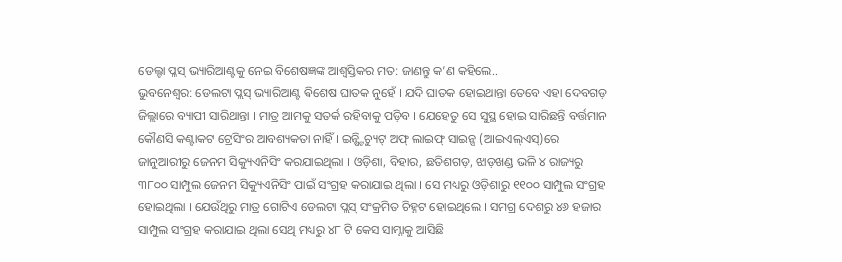ଡେଲ୍ଟା ପ୍ଳସ୍ ଭ୍ୟାରିଆଣ୍ଟକୁ ନେଇ ବିଶେଷଜ୍ଞଙ୍କ ଆଶ୍ୱସ୍ତିକର ମତ: ଜାଣନ୍ତୁ କ’ଣ କହିଲେ..
ଭୁବନେଶ୍ୱର: ଡେଲଟା ପ୍ଲସ୍ ଭ୍ୟାରିଆଣ୍ଟ ଵିଶେଷ ଘାତକ ନୁହେଁ । ଯଦି ଘାତକ ହୋଇଥାନ୍ତା ତେବେ ଏହା ଦେବଗଡ଼ ଜିଲ୍ଲାରେ ବ୍ୟାପୀ ସାରିଥାନ୍ତା । ମାତ୍ର ଆମକୁ ସତର୍କ ରହିବାକୁ ପଡ଼ିବ । ଯେହେତୁ ସେ ସୁସ୍ଥ ହୋଇ ସାରିଛନ୍ତି ବର୍ତ୍ତମାନ କୌଣସି କଣ୍ଟାକଟ ଟ୍ରେସିଂର ଆବଶ୍ୟକତା ନାହିଁ । ଇନ୍ଷ୍ଟିଚ୍ୟୁଟ୍ ଅଫ୍ ଲାଇଫ୍ ସାଇନ୍ସ (ଆଇଏଲ୍ଏସ୍)ରେ ଜାନୁଆରୀରୁ ଜେନମ ସିକ୍ୟୁଏନିସିଂ କରଯାଇଥିଲା । ଓଡ଼ିଶା, ବିହାର, ଛତିଶଗଡ଼, ଝାଡ଼ଖଣ୍ଡ ଭଳି ୪ ରାଜ୍ୟରୁ ୩୮୦୦ ସାମ୍ପୁଲ ଜେନମ ସିକ୍ୟୁଏନିସିଂ ପାଇଁ ସଂଗ୍ରହ କରାଯାଇ ଥିଲା । ସେ ମଧ୍ୟରୁ ଓଡ଼ିଶାରୁ ୧୧୦୦ ସାମ୍ପୁଲ ସଂଗ୍ରହ ହୋଇଥିଲା । ଯେଉଁଥିରୁ ମାତ୍ର ଗୋଟିଏ ଡେଲଟା ପ୍ଲସ୍ ସଂକ୍ରମିତ ଚିହ୍ନଟ ହୋଇଥିଲେ । ସମଗ୍ର ଦେଶରୁ ୪୬ ହଜାର ସାମ୍ପୁଲ ସଂଗ୍ରହ କରାଯାଇ ଥିଲା ସେଥି ମଧ୍ୟରୁ ୪୮ ଟି କେସ ସାମ୍ନାକୁ ଆସିଛି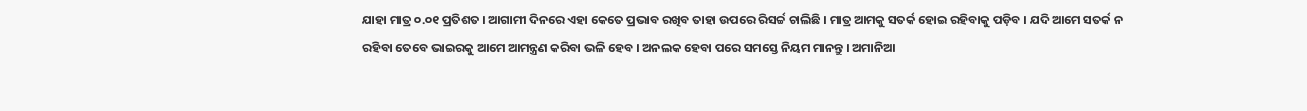ଯାହା ମାତ୍ର ୦.୦୧ ପ୍ରତିଶତ । ଆଗାମୀ ଦିନରେ ଏହା କେତେ ପ୍ରଭାବ ରଖିବ ତାହା ଉପରେ ରିସର୍ଚ୍ଚ ଚାଲିଛି । ମାତ୍ର ଆମକୁ ସତର୍କ ହୋଇ ରହିବାକୁ ପଡ଼ିବ । ଯଦି ଆମେ ସତର୍କ ନ ରହିବା ତେବେ ଭାଇରକୁ ଆମେ ଆମନ୍ତ୍ରଣ କରିବା ଭଳି ହେବ । ଅନଲକ ହେବା ପରେ ସମସ୍ତେ ନିୟମ ମାନନ୍ତୁ । ଅମାନିଆ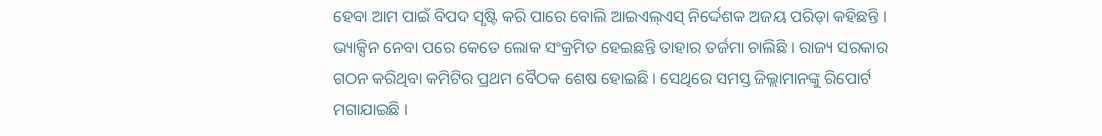ହେବା ଆମ ପାଇଁ ବିପଦ ସୃଷ୍ଟି କରି ପାରେ ବୋଲି ଆଇଏଲ୍ଏସ୍ ନିର୍ଦ୍ଦେଶକ ଅଜୟ ପରିଡ଼ା କହିଛନ୍ତି ।
ଭ୍ୟାକ୍ସିନ ନେବା ପରେ କେତେ ଲୋକ ସଂକ୍ରମିତ ହେଇଛନ୍ତି ତାହାର ତର୍ଜମା ଚାଲିଛି । ରାଜ୍ୟ ସରକାର ଗଠନ କରିଥିବା କମିଟିର ପ୍ରଥମ ବୈଠକ ଶେଷ ହୋଇଛି । ସେଥିରେ ସମସ୍ତ ଜିଲ୍ଲାମାନଙ୍କୁ ରିପୋର୍ଟ ମଗାଯାଇଛି ।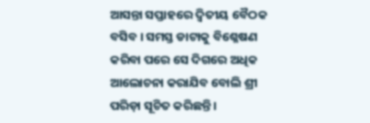ଆସନ୍ତା ସପ୍ତାହରେ ଦ୍ୱିତୀୟ ବୈଠକ ବସିବ । ସମସ୍ତ ଡାଟାକୁ ବିଶ୍ଳେଷଣ କରିବା ପରେ ସେ ଦିଗରେ ଅଧିକ ଆଲୋଚନା କରାଯିବ ବୋଲି ଶ୍ରୀ ପରିଡ଼ା ସୂଚିତ କରିଛନ୍ତି ।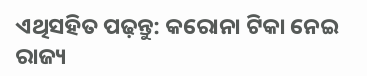ଏଥିସହିତ ପଢ଼ନ୍ତୁ: କରୋନା ଟିକା ନେଇ ରାଜ୍ୟ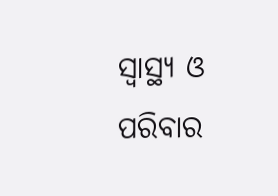ସ୍ୱାସ୍ଥ୍ୟ ଓ ପରିବାର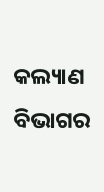କଲ୍ୟାଣ ବିଭାଗର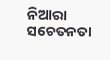ନିଆରା ସଚେତନତା